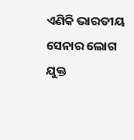ଏଣିକି ଭାରତୀୟ ସେନାର ଲୋଗ ଯୁକ୍ତ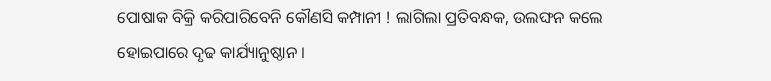ପୋଷାକ ବିକ୍ରି କରିପାରିବେନି କୌଣସି କମ୍ପାନୀ ! ଲାଗିଲା ପ୍ରତିବନ୍ଧକ, ଉଲଙ୍ଘନ କଲେ ହୋଇପାରେ ଦୃଢ କାର୍ଯ୍ୟାନୁଷ୍ଠାନ ।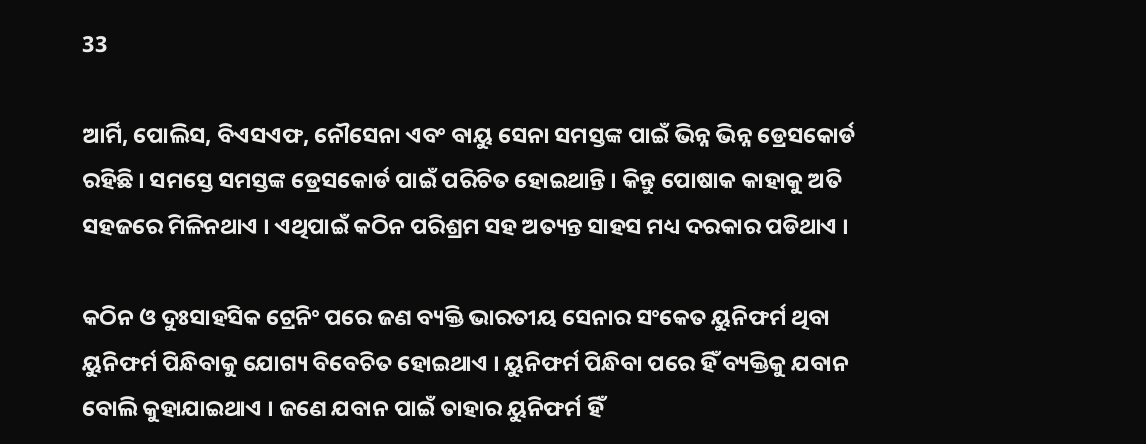33

ଆର୍ମି, ପୋଲିସ, ବିଏସଏଫ, ନୌସେନା ଏବଂ ବାୟୁ ସେନା ସମସ୍ତଙ୍କ ପାଇଁ ଭିନ୍ନ ଭିନ୍ନ ଡ୍ରେସକୋର୍ଡ ରହିଛି । ସମସ୍ତେ ସମସ୍ତଙ୍କ ଡ୍ରେସକୋର୍ଡ ପାଇଁ ପରିଚିତ ହୋଇଥାନ୍ତି । କିନ୍ତୁ ପୋଷାକ କାହାକୁ ଅତି ସହଜରେ ମିଳିନଥାଏ । ଏଥିପାଇଁ କଠିନ ପରିଶ୍ରମ ସହ ଅତ୍ୟନ୍ତ ସାହସ ମଧ୍ୟ ଦରକାର ପଡିଥାଏ ।

କଠିନ ଓ ଦୁଃସାହସିକ ଟ୍ରେନିଂ ପରେ ଜଣ ବ୍ୟକ୍ତି ଭାରତୀୟ ସେନାର ସଂକେତ ୟୁନିଫର୍ମ ଥିବା ୟୁନିଫର୍ମ ପିନ୍ଧିବାକୁ ଯୋଗ୍ୟ ବିବେଚିତ ହୋଇଥାଏ । ୟୁନିଫର୍ମ ପିନ୍ଧିବା ପରେ ହିଁ ବ୍ୟକ୍ତିକୁ ଯବାନ ବୋଲି କୁହାଯାଇଥାଏ । ଜଣେ ଯବାନ ପାଇଁ ତାହାର ୟୁନିଫର୍ମ ହିଁ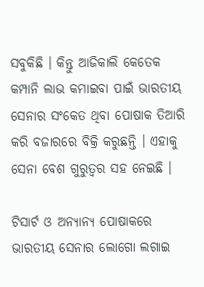ସବୁକିଛି । କିନ୍ତୁ ଆଜିକାଲି କେତେକ କମ୍ପାନି ଲାଭ କମାଇବା ପାଇଁ ଭାରତୀୟ ସେନାର ସଂକେତ ଥିବା ପୋଷାକ ତିଆରି କରି ବଜାରରେ ବିକ୍ରି କରୁଛନ୍ତି । ଏହାକୁ ସେନା ବେଶ ଗୁରୁତ୍ୱର ସହ ନେଇଛି ।

ଟିସାର୍ଟ ଓ ଅନ୍ୟାନ୍ୟ ପୋଷାକରେ ଭାରତୀୟ ସେନାର ଲୋଗୋ ଲଗାଇ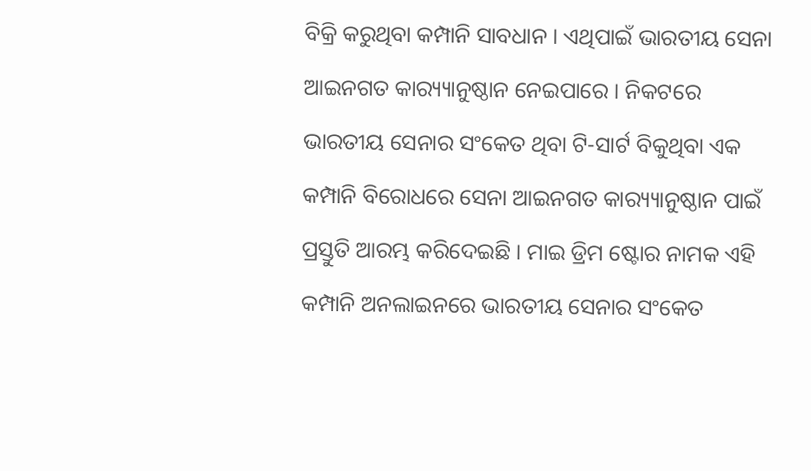ବିକ୍ରି କରୁଥିବା କମ୍ପାନି ସାବଧାନ । ଏଥିପାଇଁ ଭାରତୀୟ ସେନା ଆଇନଗତ କାର‌୍ୟ୍ୟାନୁଷ୍ଠାନ ନେଇପାରେ । ନିକଟରେ ଭାରତୀୟ ସେନାର ସଂକେତ ଥିବା ଟି-ସାର୍ଟ ବିକୁଥିବା ଏକ କମ୍ପାନି ବିରୋଧରେ ସେନା ଆଇନଗତ କାର‌୍ୟ୍ୟାନୁଷ୍ଠାନ ପାଇଁ ପ୍ରସ୍ତୁତି ଆରମ୍ଭ କରିଦେଇଛି । ମାଇ ଡ୍ରିମ ଷ୍ଟୋର ନାମକ ଏହି କମ୍ପାନି ଅନଲାଇନରେ ଭାରତୀୟ ସେନାର ସଂକେତ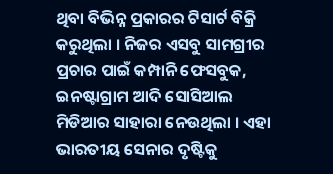ଥିବା ବିଭିନ୍ନ ପ୍ରକାରର ଟିସାର୍ଟ ବିକ୍ରି କରୁଥିଲା । ନିଜର ଏସବୁ ସାମଗ୍ରୀର ପ୍ରଚାର ପାଇଁ କମ୍ପାନି ଫେସବୁକ, ଇନଷ୍ଟାଗ୍ରାମ ଆଦି ସୋସିଆଲ ମିଡିଆର ସାହାରା ନେଉଥିଲା । ଏହା ଭାରତୀୟ ସେନାର ଦୃଷ୍ଟିକୁ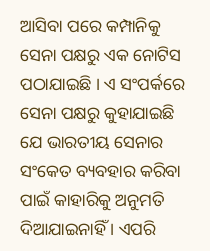ଆସିବା ପରେ କମ୍ପାନିକୁ ସେନା ପକ୍ଷରୁ ଏକ ନୋଟିସ ପଠାଯାଇଛି । ଏ ସଂପର୍କରେ ସେନା ପକ୍ଷରୁ କୁହାଯାଇଛି ଯେ ଭାରତୀୟ ସେନାର ସଂକେତ ବ୍ୟବହାର କରିବା ପାଇଁ କାହାରିକୁ ଅନୁମତି ଦିଆଯାଇନାହିଁ । ଏପରି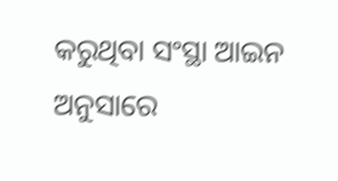କରୁଥିବା ସଂସ୍ଥା ଆଇନ ଅନୁସାରେ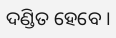ଦଣ୍ଡିତ ହେବେ ।